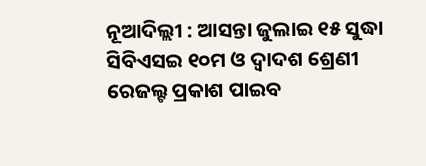ନୂଆଦିଲ୍ଲୀ : ଆସନ୍ତା ଜୁଲାଇ ୧୫ ସୁଦ୍ଧା ସିବିଏସଇ ୧୦ମ ଓ ଦ୍ୱାଦଶ ଶ୍ରେଣୀ ରେଜଲ୍ଟ ପ୍ରକାଶ ପାଇବ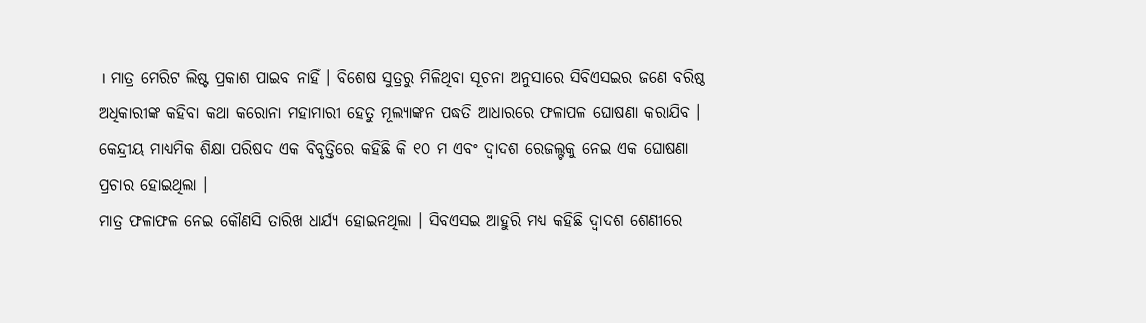। ମାତ୍ର ମେରିଟ ଲିଷ୍ଟ ପ୍ରକାଶ ପାଇବ ନାହିଁ । ବିଶେଷ ସୁତ୍ରରୁ ମିଳିଥିବା ସୂଚନା ଅନୁସାରେ ସିବିଏସଇର ଜଣେ ବରିଷ୍ଠ ଅଧିକାରୀଙ୍କ କହିବା କଥା କରୋନା ମହାମାରୀ ହେତୁ ମୂଲ୍ୟାଙ୍କନ ପଦ୍ଧତି ଆଧାରରେ ଫଳାପଳ ଘୋଷଣା କରାଯିବ । କେନ୍ଦ୍ରୀୟ ମାଧ୍ୟମିକ ଶିକ୍ଷା ପରିଷଦ ଏକ ବିବୃତ୍ତିରେ କହିଛି କି ୧୦ ମ ଏବଂ ଦ୍ୱାଦଶ ରେଜଲ୍ଟକୁ ନେଇ ଏକ ଘୋଷଣା ପ୍ରଚାର ହୋଇଥିଲା ।
ମାତ୍ର ଫଳାଫଳ ନେଇ କୌଣସି ତାରିଖ ଧାର୍ଯ୍ୟ ହୋଇନଥିଲା । ସିବଏସଇ ଆହୁରି ମଧ୍ୟ କହିଛି ଦ୍ୱାଦଶ ଶେଣୀରେ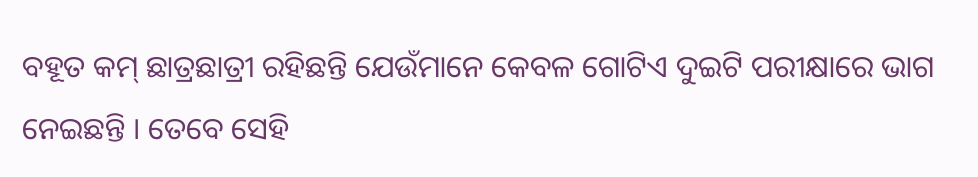ବହୂତ କମ୍ ଛାତ୍ରଛାତ୍ରୀ ରହିଛନ୍ତି ଯେଉଁମାନେ କେବଳ ଗୋଟିଏ ଦୁଇଟି ପରୀକ୍ଷାରେ ଭାଗ ନେଇଛନ୍ତି । ତେବେ ସେହି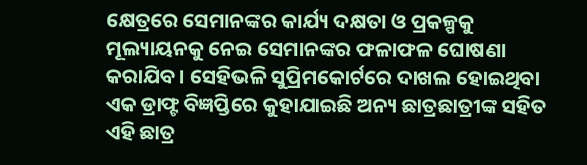କ୍ଷେତ୍ରରେ ସେମାନଙ୍କର କାର୍ଯ୍ୟ ଦକ୍ଷତା ଓ ପ୍ରକଳ୍ପକୁ ମୂଲ୍ୟାୟନକୁ ନେଇ ସେମାନଙ୍କର ଫଳାଫଳ ଘୋଷଣା କରାଯିବ । ସେହିଭଳି ସୁପ୍ରିମକୋର୍ଟରେ ଦାଖଲ ହୋଇଥିବା ଏକ ଡ୍ରାଫ୍ଟ ବିଜ୍ଞପ୍ତିରେ କୁହାଯାଇଛି ଅନ୍ୟ ଛାତ୍ରଛାତ୍ରୀଙ୍କ ସହିତ ଏହି ଛାତ୍ର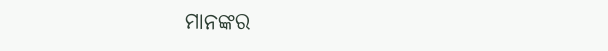ମାନଙ୍କର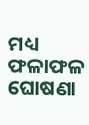ମଧ୍ୟ ଫଳାଫଳ ଘୋଷଣା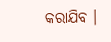କରାଯିବ ।